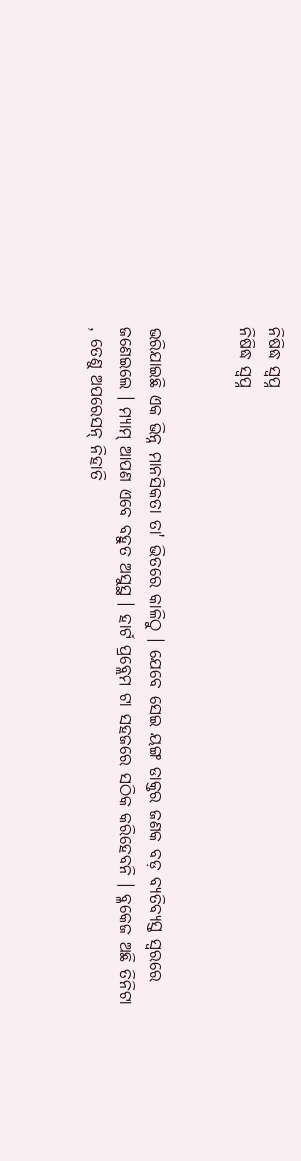ନିଷିଦ୍ଧ ସ୍ୱପ୍ନ
ନିଷିଦ୍ଧ ସ୍ୱପ୍ନ


ଭରିଯାଇଛି ଏକ ଭିନ୍ନ ମାନସିକତା ତା' ଭିତରେ କାଳିଠୁ । ଯେବେ ସେଇ ୟଙ୍ଗ ଡାକ୍ତର ଜଣକ ବଡ଼ ବ୍ୟତିବ୍ୟସ୍ତ ସ୍ୱରରେ ଜଣେଇଲେ । ମ୍ୟାମ୍ ଆପଣ ଏବେ ବହୁତ ଅସୁସ୍ଥ । ହାର୍ଟ ପ୍ରବ୍ଲେମ ଟା ସହଜରେ ସଠିକ କରିହେବନି । ବ୍ଳକେଜ ଅଛି ତିନିଟା , ତେଣୁ ଅପରେସନ୍ ନିହାତି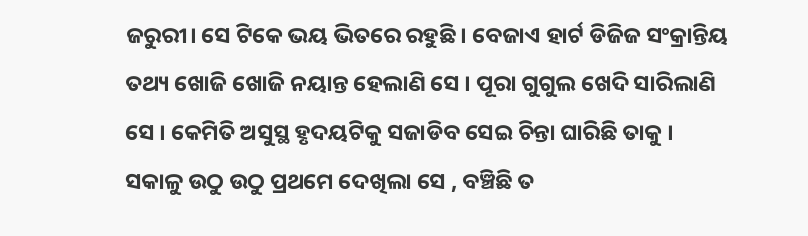ଜରୁରୀ। ସେ ଟିକେ ଭୟ ଭିତରେ ରହୁଛି । ବେଜାଏ ହାର୍ଟ ଡିଜିଜ ସଂକ୍ରାନ୍ତିୟ ତଥ୍ୟ ଖୋଜି ଖୋଜି ନୟାନ୍ତ ହେଲାଣି ସେ । ପୂରା ଗୁଗୁଲ ଖେଦି ସାରିଲାଣି ସେ । କେମିତି ଅସୁସ୍ଥ ହୃଦୟଟିକୁ ସଜାଡିବ ସେଇ ଚିନ୍ତା ଘାରିଛି ତାକୁ ।
ସକାଳୁ ଉଠୁ ଉଠୁ ପ୍ରଥମେ ଦେଖିଲା ସେ , ବଞ୍ଚିଛି ତ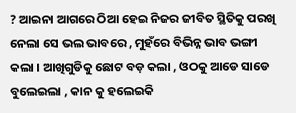? ଆଇନା ଆଗରେ ଠିଆ ହେଇ ନିଜର ଜୀବିତ ସ୍ଥିତିକୁ ପରଖି ନେଲା ସେ ଭଲ ଭାବରେ , ମୁହଁରେ ବିଭିନ୍ନ ଭାବ ଭଙ୍ଗୀ କଲା । ଆଖିଗୁଡିକୁ ଛୋଟ ବଡ଼ କଲା , ଓଠକୁ ଆଡେ ସାଡେ ବୁଲେଇଲା , କାନ କୁ ହଲେଇକି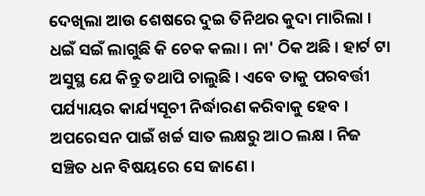ଦେଖିଲା ଆଉ ଶେଷରେ ଦୁଇ ତିନିଥର କୁଦା ମାରିଲା । ଧଇଁ ସଇଁ ଲାଗୁଛି କି ଚେକ କଲା । ନା' ଠିକ ଅଛି । ହାର୍ଟ ଟା ଅସୁସ୍ଥ ଯେ କିନ୍ତୁ ତଥାପି ଚାଲୁଛି । ଏବେ ତାକୁ ପରବର୍ତ୍ତୀ ପର୍ଯ୍ୟାୟର କାର୍ଯ୍ୟସୂଚୀ ନିର୍ଦ୍ଧାରଣ କରିବାକୁ ହେବ ।
ଅପରେସନ ପାଇଁ ଖର୍ଚ୍ଚ ସାତ ଲକ୍ଷରୁ ଆଠ ଲକ୍ଷ । ନିଜ ସଞ୍ଚିତ ଧନ ବିଷୟରେ ସେ ଜାଣେ ।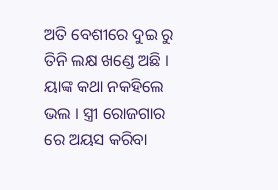ଅତି ବେଶୀରେ ଦୁଇ ରୁ ତିନି ଲକ୍ଷ ଖଣ୍ଡେ ଅଛି । ୟାଙ୍କ କଥା ନକହିଲେ ଭଲ । ସ୍ତ୍ରୀ ରୋଜଗାର ରେ ଅୟସ କରିବା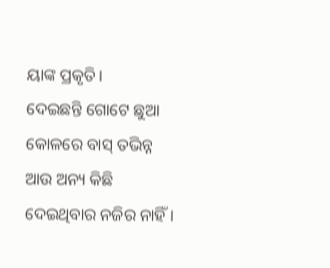ୟାଙ୍କ ପ୍ରକୃତି ।
ଦେଇଛନ୍ତି ଗୋଟେ ଛୁଆ କୋଳରେ ବାସ୍ ତଭିନ୍ନ ଆଉ ଅନ୍ୟ କିଛି ଦେଇଥିବାର ନଜିର ନାହିଁ ।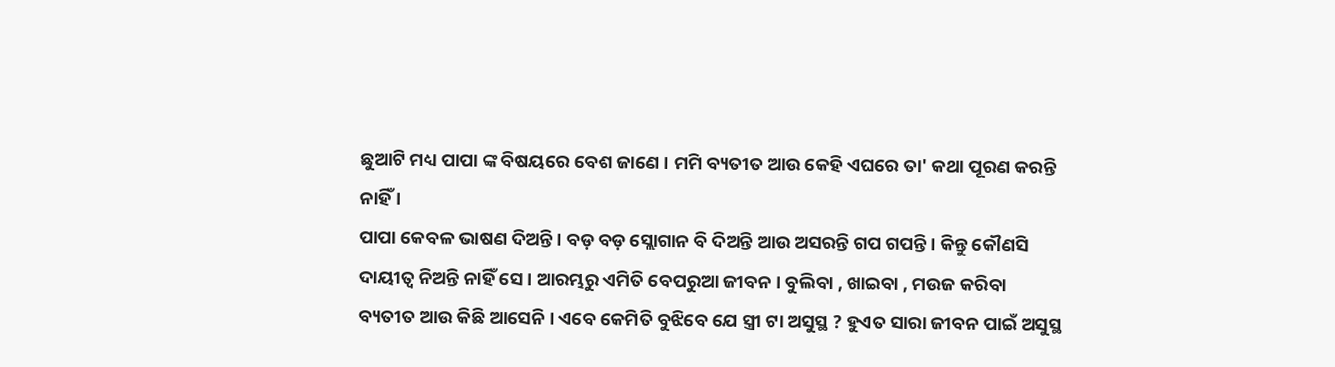ଛୁଆଟି ମଧ୍ୟ ପାପା ଙ୍କ ବିଷୟରେ ବେଶ ଜାଣେ । ମମି ବ୍ୟତୀତ ଆଉ କେହି ଏଘରେ ତା' କଥା ପୂରଣ କରନ୍ତି ନାହିଁ ।
ପାପା କେବଳ ଭାଷଣ ଦିଅନ୍ତି । ବଡ଼ ବଡ଼ ସ୍ଲୋଗାନ ବି ଦିଅନ୍ତି ଆଉ ଅସରନ୍ତି ଗପ ଗପନ୍ତି । କିନ୍ତୁ କୌଣସି ଦାୟୀତ୍ୱ ନିଅନ୍ତି ନାହିଁ ସେ । ଆରମ୍ଭରୁ ଏମିତି ବେପରୁଆ ଜୀବନ । ବୁଲିବା , ଖାଇବା , ମଉଜ କରିବା ବ୍ୟତୀତ ଆଉ କିଛି ଆସେନି । ଏବେ କେମିତି ବୁଝିବେ ଯେ ସ୍ତ୍ରୀ ଟା ଅସୁସ୍ଥ ? ହୁଏତ ସାରା ଜୀବନ ପାଇଁ ଅସୁସ୍ଥ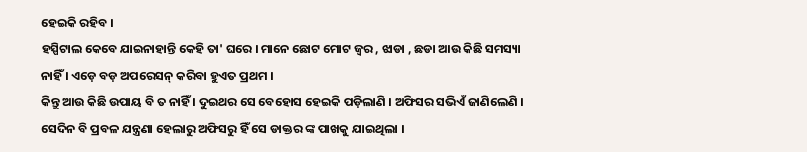ହେଇକି ରହିବ ।
ହସ୍ପିଟାଲ କେବେ ଯାଇନାହାନ୍ତି କେହି ତା' ଘରେ । ମାନେ ଛୋଟ ମୋଟ ଜ୍ୱର , ଝାଡା , ଛଡା ଆଉ କିଛି ସମସ୍ୟା ନାହିଁ । ଏଡ଼େ ବଡ଼ ଅପରେସନ୍ କରିବା ହୁଏତ ପ୍ରଥମ ।
କିନ୍ତୁ ଆଉ କିଛି ଉପାୟ ବି ତ ନାହିଁ । ଦୁଇଥର ସେ ବେହୋସ ହେଇକି ପଡ଼ିଲାଣି । ଅଫିସର ସଭିଏଁ ଜାଣିଲେଣି । ସେଦିନ ବି ପ୍ରବଳ ଯନ୍ତ୍ରଣା ହେଲାରୁ ଅଫିସରୁ ହିଁ ସେ ଡାକ୍ତର ଙ୍କ ପାଖକୁ ଯାଇଥିଲା ।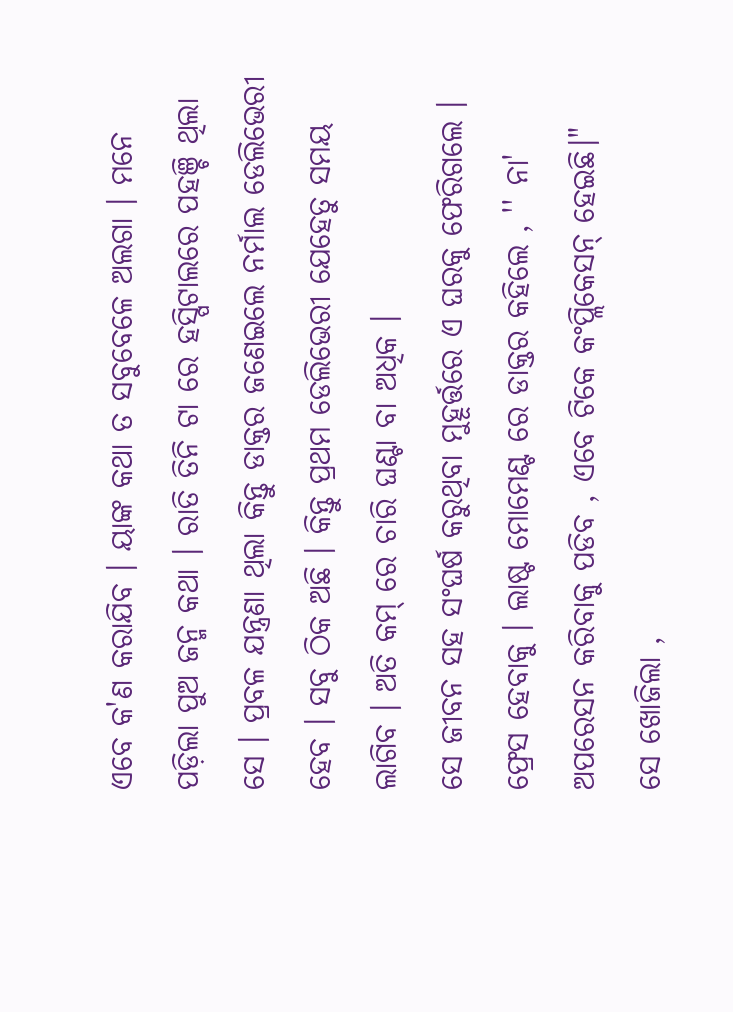ଏବେ କ'ଣ କରାଯିବ । ୟାଙ୍କ କଥା ତ ସବୁବେଳେ ଅଲଗା । ମନେ ପଡ଼ିଲା ପୁଅ ଜନ୍ମ କଥା । ରାତି ତିନି ଟା ରେ ହସ୍ପିଟାଲରେ ପହଞ୍ଚି ଥିଲା ସେ । ପ୍ରବଳ ଯନ୍ତ୍ରଣା ଥିଲା କିନ୍ତୁ ଡାକ୍ତର ଜଣେଇଲେ ନର୍ମାଲ ଡେଲିଭେରୀ ହେବ । ସବୁ ଠିକ ଅଛି । କିନ୍ତୁ ପ୍ରଥମ ଡେଲିଭେରୀ ଯେହେତୁ ସମୟ ଲାଗିବ । ଅତି କମ୍ ରେ ଚାରି ଘଣ୍ଟା ବା ଅଧିକ ।
ସେ ଜୀବନ ସହ ସଂଘର୍ଷ କରୁଥିବା ମୁହୂର୍ତ୍ତରେ ଏ ଘରକୁ ଫେରିଗଲେ । ଫ୍ରେସ ହେବାକୁ । ଲାଷ୍ଟ ମୋମେଣ୍ଟ ରେ ଡାକ୍ତର କହିଲେ , '' ନା' ଅପରେସନ କରିବାକୁ ପଡିବ , ଏବେ ଟିକେ କଂପ୍ଲିକେସନ୍ ହେଇଛି।"
ସେ ଖୋଜିଲା ,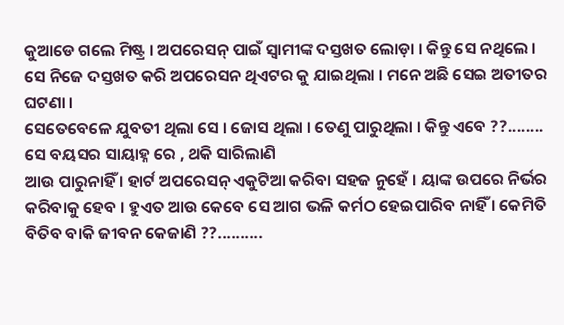କୁଆଡେ ଗଲେ ମିଷ୍ଟ୍ର । ଅପରେସନ୍ ପାଇଁ ସ୍ୱାମୀଙ୍କ ଦସ୍ତଖତ ଲୋଡ଼ା । କିନ୍ତୁ ସେ ନଥିଲେ । ସେ ନିଜେ ଦସ୍ତଖତ କରି ଅପରେସନ ଥିଏଟର କୁ ଯାଇଥିଲା । ମନେ ଅଛି ସେଇ ଅତୀତର ଘଟଣା ।
ସେତେବେଳେ ଯୁବତୀ ଥିଲା ସେ । ଜୋସ ଥିଲା । ତେଣୁ ପାରୁଥିଲା । କିନ୍ତୁ ଏବେ ??........
ସେ ବୟସର ସାୟାହ୍ନ ରେ , ଥକି ସାରିଲାଣି
ଆଉ ପାରୁନାହିଁ । ହାର୍ଟ ଅପରେସନ୍ ଏକୁଟିଆ କରିବା ସହଜ ନୁହେଁ । ୟାଙ୍କ ଉପରେ ନିର୍ଭର କରିବାକୁ ହେବ । ହୁଏତ ଆଉ କେବେ ସେ ଆଗ ଭଳି କର୍ମଠ ହେଇପାରିବ ନାହିଁ । କେମିତି ବିତିବ ବାକି ଜୀବନ କେଜାଣି ??..........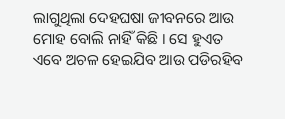ଲାଗୁଥିଲା ଦେହଘଷା ଜୀବନରେ ଆଉ ମୋହ ବୋଲି ନାହିଁ କିଛି । ସେ ହୁଏତ ଏବେ ଅଚଳ ହେଇଯିବ ଆଉ ପଡିରହିବ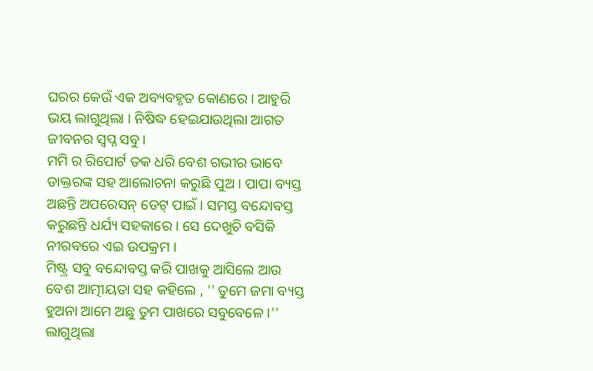ଘରର କେଉଁ ଏକ ଅବ୍ୟବହୃତ କୋଣରେ । ଆହୁରି ଭୟ ଲାଗୁଥିଲା । ନିଷିଦ୍ଧ ହେଇଯାଉଥିଲା ଆଗତ ଜୀବନର ସ୍ୱପ୍ନ ସବୁ ।
ମମି ର ରିପୋର୍ଟ ତକ ଧରି ବେଶ ଗଭୀର ଭାବେ ଡାକ୍ତରଙ୍କ ସହ ଆଲୋଚନା କରୁଛି ପୁଅ । ପାପା ବ୍ୟସ୍ତ ଅଛନ୍ତି ଅପରେସନ୍ ଡେଟ୍ ପାଇଁ । ସମସ୍ତ ବନ୍ଦୋବସ୍ତ କରୁଛନ୍ତି ଧର୍ଯ୍ୟ ସହକାରେ । ସେ ଦେଖୁଚି ବସିକି ନୀରବରେ ଏଇ ଉପକ୍ରମ ।
ମିଷ୍ଟ୍ର ସବୁ ବନ୍ଦୋବସ୍ତ କରି ପାଖକୁ ଆସିଲେ ଆଉ ବେଶ ଆତ୍ମୀୟତା ସହ କହିଲେ , '' ତୁମେ ଜମା ବ୍ୟସ୍ତ ହୁଅନା ଆମେ ଅଛୁ ତୁମ ପାଖରେ ସବୁବେଳେ ।''
ଲାଗୁଥିଲା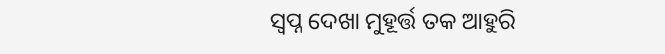ସ୍ୱପ୍ନ ଦେଖା ମୁହୂର୍ତ୍ତ ତକ ଆହୁରି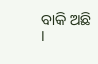ବାକି ଅଛି ।